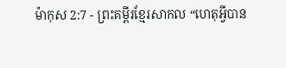ម៉ាកុស 2:7 - ព្រះគម្ពីរខ្មែរសាកល “ហេតុអ្វីបាន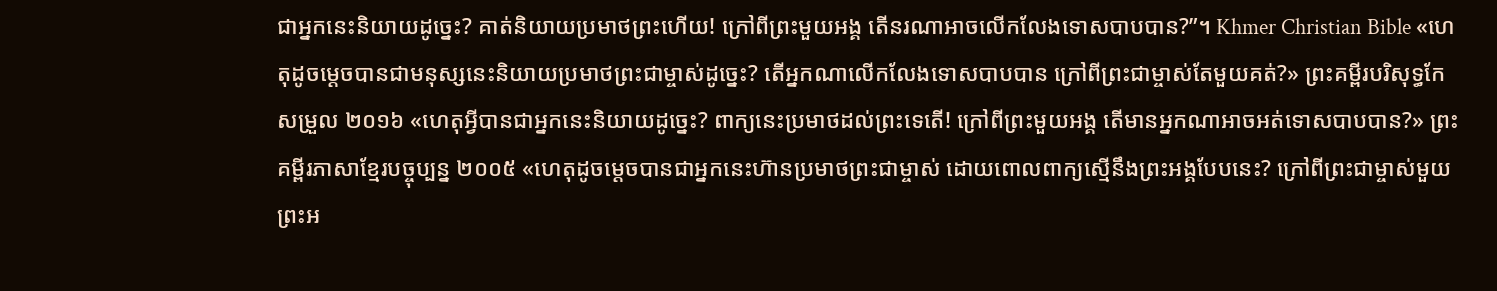ជាអ្នកនេះនិយាយដូច្នេះ? គាត់និយាយប្រមាថព្រះហើយ! ក្រៅពីព្រះមួយអង្គ តើនរណាអាចលើកលែងទោសបាបបាន?”។ Khmer Christian Bible «ហេតុដូចម្ដេចបានជាមនុស្សនេះនិយាយប្រមាថព្រះជាម្ចាស់ដូច្នេះ? តើអ្នកណាលើកលែងទោសបាបបាន ក្រៅពីព្រះជាម្ចាស់តែមួយគត់?» ព្រះគម្ពីរបរិសុទ្ធកែសម្រួល ២០១៦ «ហេតុអ្វីបានជាអ្នកនេះនិយាយដូច្នេះ? ពាក្យនេះប្រមាថដល់ព្រះទេតើ! ក្រៅពីព្រះមួយអង្គ តើមានអ្នកណាអាចអត់ទោសបាបបាន?» ព្រះគម្ពីរភាសាខ្មែរបច្ចុប្បន្ន ២០០៥ «ហេតុដូចម្ដេចបានជាអ្នកនេះហ៊ានប្រមាថព្រះជាម្ចាស់ ដោយពោលពាក្យស្មើនឹងព្រះអង្គបែបនេះ? ក្រៅពីព្រះជាម្ចាស់មួយព្រះអ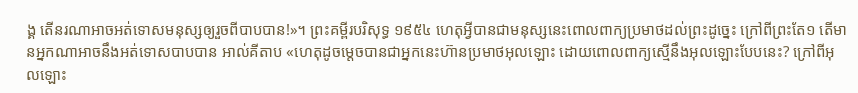ង្គ តើនរណាអាចអត់ទោសមនុស្សឲ្យរួចពីបាបបាន!»។ ព្រះគម្ពីរបរិសុទ្ធ ១៩៥៤ ហេតុអ្វីបានជាមនុស្សនេះពោលពាក្យប្រមាថដល់ព្រះដូច្នេះ ក្រៅពីព្រះតែ១ តើមានអ្នកណាអាចនឹងអត់ទោសបាបបាន អាល់គីតាប «ហេតុដូចម្ដេចបានជាអ្នកនេះហ៊ានប្រមាថអុលឡោះ ដោយពោលពាក្យស្មើនឹងអុលឡោះបែបនេះ? ក្រៅពីអុលឡោះ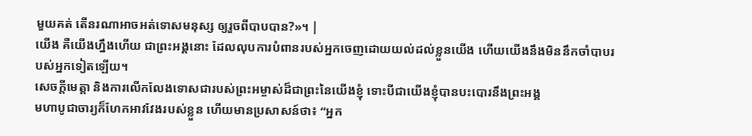មួយគត់ តើនរណាអាចអត់ទោសមនុស្ស ឲ្យរួចពីបាបបាន?»។ |
យើង គឺយើងហ្នឹងហើយ ជាព្រះអង្គនោះ ដែលលុបការបំពានរបស់អ្នកចេញដោយយល់ដល់ខ្លួនយើង ហើយយើងនឹងមិននឹកចាំបាបរបស់អ្នកទៀតឡើយ។
សេចក្ដីមេត្តា និងការលើកលែងទោសជារបស់ព្រះអម្ចាស់ដ៏ជាព្រះនៃយើងខ្ញុំ ទោះបីជាយើងខ្ញុំបានបះបោរនឹងព្រះអង្គ
មហាបូជាចារ្យក៏ហែកអាវវែងរបស់ខ្លួន ហើយមានប្រសាសន៍ថា៖ “អ្នក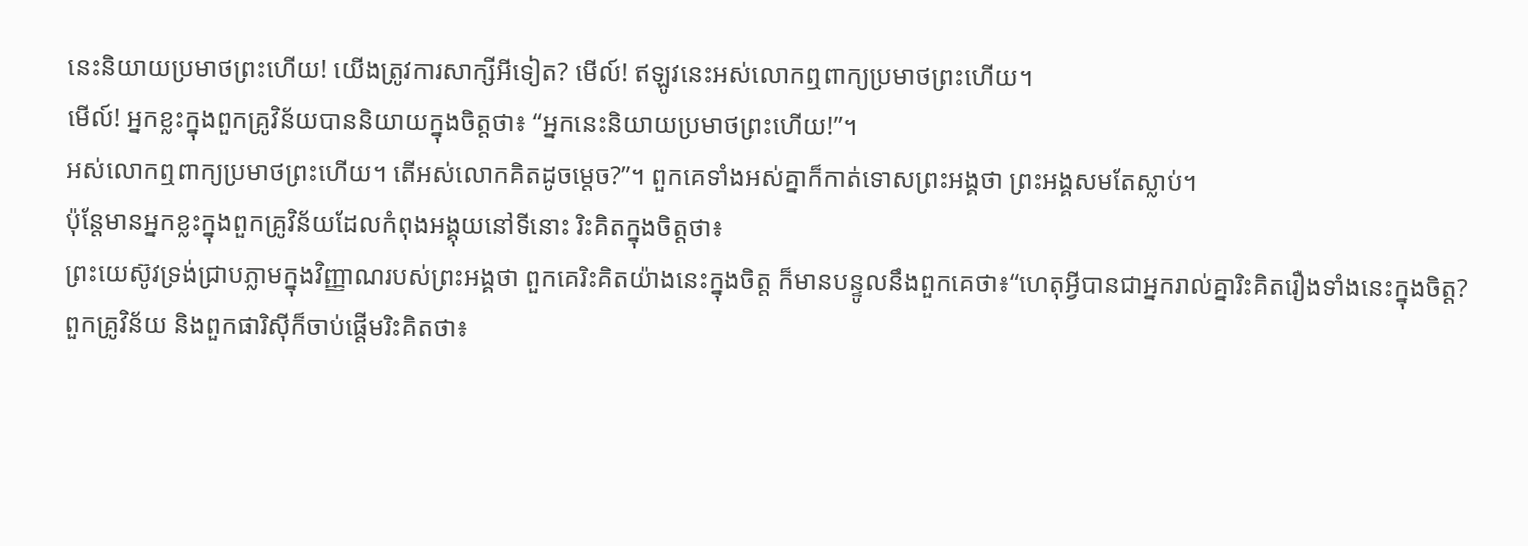នេះនិយាយប្រមាថព្រះហើយ! យើងត្រូវការសាក្សីអីទៀត? មើល៍! ឥឡូវនេះអស់លោកឮពាក្យប្រមាថព្រះហើយ។
មើល៍! អ្នកខ្លះក្នុងពួកគ្រូវិន័យបាននិយាយក្នុងចិត្តថា៖ “អ្នកនេះនិយាយប្រមាថព្រះហើយ!”។
អស់លោកឮពាក្យប្រមាថព្រះហើយ។ តើអស់លោកគិតដូចម្ដេច?”។ ពួកគេទាំងអស់គ្នាក៏កាត់ទោសព្រះអង្គថា ព្រះអង្គសមតែស្លាប់។
ប៉ុន្តែមានអ្នកខ្លះក្នុងពួកគ្រូវិន័យដែលកំពុងអង្គុយនៅទីនោះ រិះគិតក្នុងចិត្តថា៖
ព្រះយេស៊ូវទ្រង់ជ្រាបភ្លាមក្នុងវិញ្ញាណរបស់ព្រះអង្គថា ពួកគេរិះគិតយ៉ាងនេះក្នុងចិត្ត ក៏មានបន្ទូលនឹងពួកគេថា៖“ហេតុអ្វីបានជាអ្នករាល់គ្នារិះគិតរឿងទាំងនេះក្នុងចិត្ត?
ពួកគ្រូវិន័យ និងពួកផារិស៊ីក៏ចាប់ផ្ដើមរិះគិតថា៖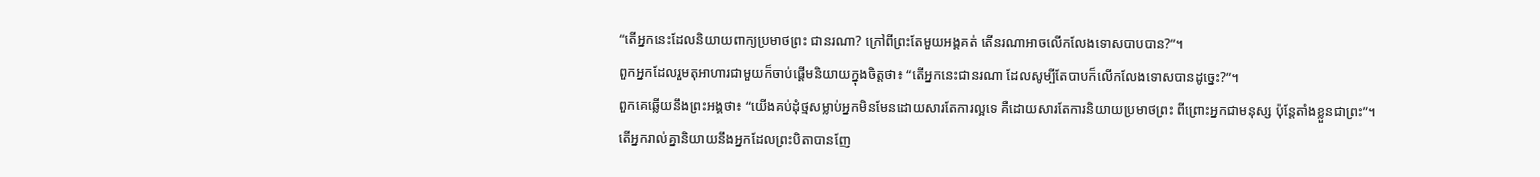“តើអ្នកនេះដែលនិយាយពាក្យប្រមាថព្រះ ជានរណា? ក្រៅពីព្រះតែមួយអង្គគត់ តើនរណាអាចលើកលែងទោសបាបបាន?”។
ពួកអ្នកដែលរួមតុអាហារជាមួយក៏ចាប់ផ្ដើមនិយាយក្នុងចិត្តថា៖ “តើអ្នកនេះជានរណា ដែលសូម្បីតែបាបក៏លើកលែងទោសបានដូច្នេះ?”។
ពួកគេឆ្លើយនឹងព្រះអង្គថា៖ “យើងគប់ដុំថ្មសម្លាប់អ្នកមិនមែនដោយសារតែការល្អទេ គឺដោយសារតែការនិយាយប្រមាថព្រះ ពីព្រោះអ្នកជាមនុស្ស ប៉ុន្តែតាំងខ្លួនជាព្រះ”។
តើអ្នករាល់គ្នានិយាយនឹងអ្នកដែលព្រះបិតាបានញែ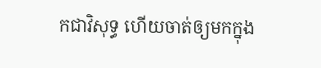កជាវិសុទ្ធ ហើយចាត់ឲ្យមកក្នុង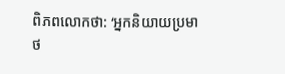ពិភពលោកថា: ‘អ្នកនិយាយប្រមាថ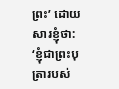ព្រះ’ ដោយសារខ្ញុំថា: ‘ខ្ញុំជាព្រះបុត្រារបស់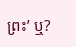ព្រះ’ ឬ?